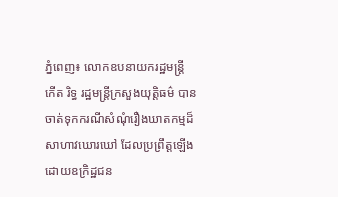ភ្នំពេញ៖ លោកឧបនាយករដ្ឋមន្ត្រី កើត រិទ្ធ រដ្ឋមន្ត្រីក្រសួងយុត្តិធម៌ បានចាត់ទុកករណីសំណុំរឿងឃាតកម្មដ៏សាហាវឃោរឃៅ ដែលប្រព្រឹត្តឡើងដោយឧក្រិដ្ឋជន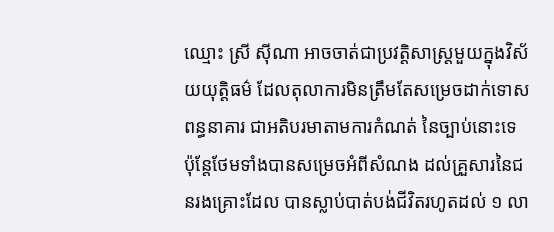ឈ្មោះ ស្រី ស៊ីណា អាចចាត់ជាប្រវត្តិសាស្រ្តមួយក្នុងវិស័យយុត្តិធម៌ ដែលតុលាការមិនត្រឹមតែសម្រេចដាក់ទោសពន្ធនាគារ ជាអតិបរមាតាមការកំណត់ នៃច្បាប់នោះទេ ប៉ុន្តែថែមទាំងបានសម្រេចអំពីសំណង ដល់គ្រួសារនៃជនរងគ្រោះដែល បានស្លាប់បាត់បង់ជីវិតរហូតដល់ ១ លា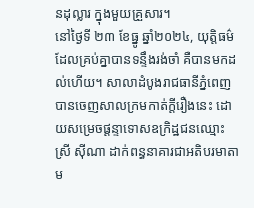នដុល្លារ ក្នុងមួយគ្រួសារ។
នៅថ្ងៃទី ២៣ ខែធ្នូ ឆ្នាំ២០២៤, យុត្តិធម៌ដែលគ្រប់គ្នាបានទន្ទឹងរង់ចាំ គឺបានមកដល់ហើយ។ សាលាដំបូងរាជធានីភ្នំពេញ បានចេញសាលក្រមកាត់ក្តីរឿងនេះ ដោយសម្រេចផ្តន្ទាទោសឧក្រិដ្ឋជនឈ្មោះ ស្រី ស៊ីណា ដាក់ពន្ធនាគារជាអតិបរមាតាម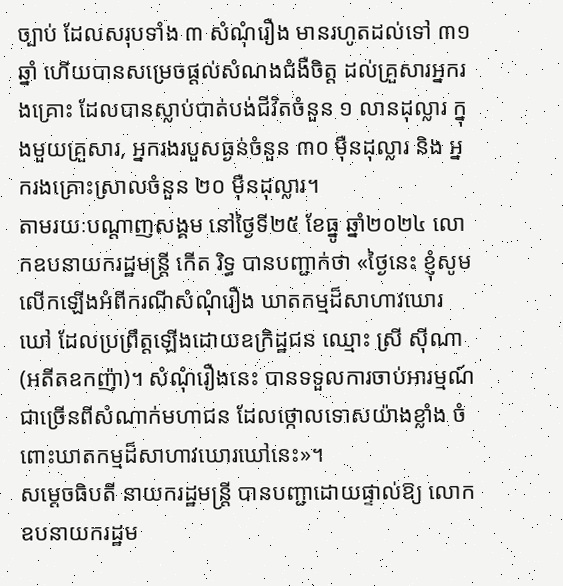ច្បាប់ ដែលសរុបទាំង ៣ សំណុំរឿង មានរហូតដល់ទៅ ៣១ ឆ្នាំ ហើយបានសម្រេចផ្តល់សំណងជំងឺចិត្ត ដល់គ្រួសារអ្នករងគ្រោះ ដែលបានស្លាប់បាត់បង់ជីវិតចំនួន ១ លានដុល្លារ ក្នុងមួយគ្រួសារ, អ្នករងរបួសធ្ងន់ចំនួន ៣០ ម៉ឺនដុល្លារ និង អ្នករងគ្រោះស្រាលចំនួន ២០ ម៉ឺនដុល្លារ។
តាមរយៈបណ្ដាញសង្គម នៅថ្ងៃទី២៥ ខែធ្នូ ឆ្នាំ២០២៤ លោកឧបនាយករដ្ឋមន្ត្រី កើត រិទ្ធ បានបញ្ជាក់ថា «ថ្ងៃនេះ ខ្ញុំសូមលើកឡើងអំពីករណីសំណុំរឿង ឃាតកម្មដ៏សាហាវឃោរឃៅ ដែលប្រព្រឹត្តឡើងដោយឧក្រិដ្ឋជន ឈ្មោះ ស្រី ស៊ីណា (អតីតឧកញ៉ា)។ សំណុំរឿងនេះ បានទទួលការចាប់អារម្មណ៍ជាច្រើនពីសំណាក់មហាជន ដែលថ្កោលទោសយ៉ាងខ្លាំង ចំពោះឃាតកម្មដ៏សាហាវឃោរឃៅនេះ»។
សម្តេចធិបតី នាយករដ្ឋមន្រ្តី បានបញ្ជាដោយផ្ទាល់ឱ្យ លោកឧបនាយករដ្ឋម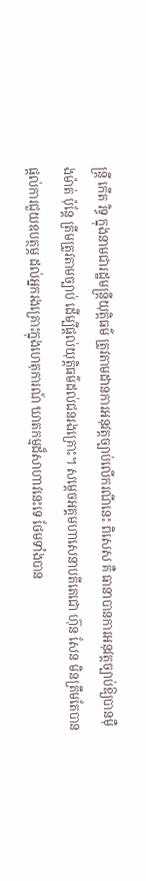ន្ត្រី កើត រិទ្ធ ក្នុងនាមជារដ្ឋមន្រ្តីយុត្តិធម៌ ត្រូវតាមដានការអនុវត្តច្បាប់លើករណីនេះ ពិសេស គឺ ធានាបានការអនុវត្តច្បាប់ឱ្យបានម៉ឺងម៉ាត់ ប៉ុន្តែ ត្រឹមត្រូវតាមច្បាប់ ដើម្បីផ្តល់យុត្តិធម៌ដល់ជនរងគ្រោះ។ សម្តេចអគ្គមហាសេនាបតីតេជោ ហ៊ុន សែន មិនត្រឹមតែបានផ្តល់ការជួយឧបត្ថម្ភ ដល់អ្នករងគ្រោះក្នុងហេតុការណ៍ ឃាតកម្មដ៏សាហាវនេះទេ ថែមទាំងបាន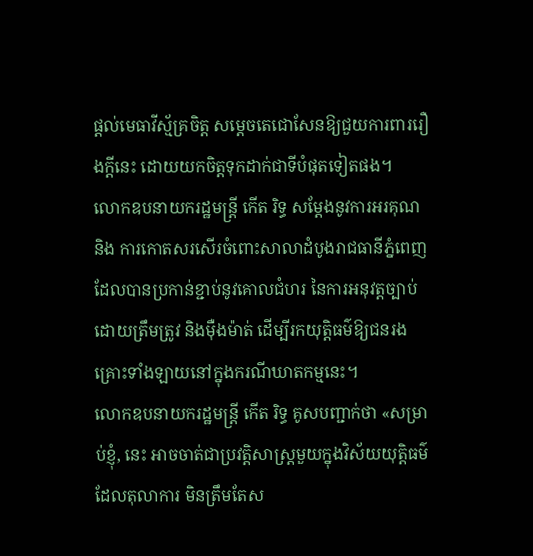ផ្តល់មេធាវីស្ម័គ្រចិត្ត សម្តេចតេជោសែនឱ្យជួយការពាររឿងក្តីនេះ ដោយយកចិត្តទុកដាក់ជាទីបំផុតទៀតផង។
លោកឧបនាយករដ្ឋមន្ត្រី កើត រិទ្ធ សម្តែងនូវការអរគុណ និង ការកោតសរសើរចំពោះសាលាដំបូងរាជធានីភ្នំពេញ ដែលបានប្រកាន់ខ្ជាប់នូវគោលជំហរ នៃការអនុវត្តច្បាប់ដោយត្រឹមត្រូវ និងម៉ឺងម៉ាត់ ដើម្បីរកយុត្តិធម៌ឱ្យជនរងគ្រោះទាំងឡាយនៅក្នុងករណីឃាតកម្មនេះ។
លោកឧបនាយករដ្ឋមន្ត្រី កើត រិទ្ធ គូសបញ្ជាក់ថា «សម្រាប់ខ្ញុំ, នេះ អាចចាត់ជាប្រវត្តិសាស្រ្តមួយក្នុងវិស័យយុត្តិធម៌ ដែលតុលាការ មិនត្រឹមតែស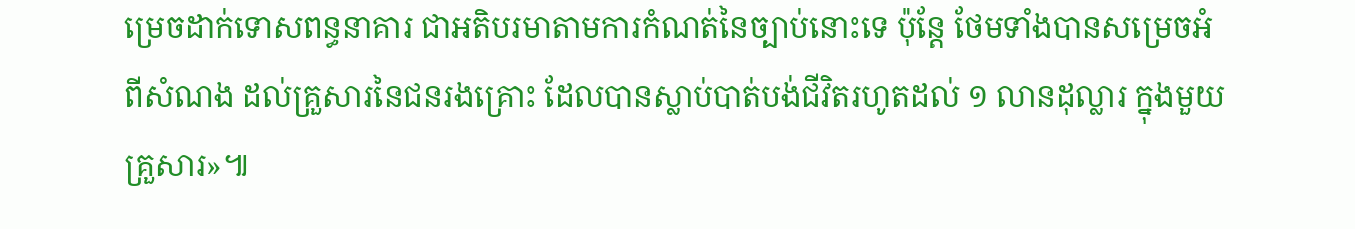ម្រេចដាក់ទោសពន្ធនាគារ ជាអតិបរមាតាមការកំណត់នៃច្បាប់នោះទេ ប៉ុន្តែ ថែមទាំងបានសម្រេចអំពីសំណង ដល់គ្រួសារនៃជនរងគ្រោះ ដែលបានស្លាប់បាត់បង់ជីវិតរហូតដល់ ១ លានដុល្លារ ក្នុងមួយគ្រួសារ»៕